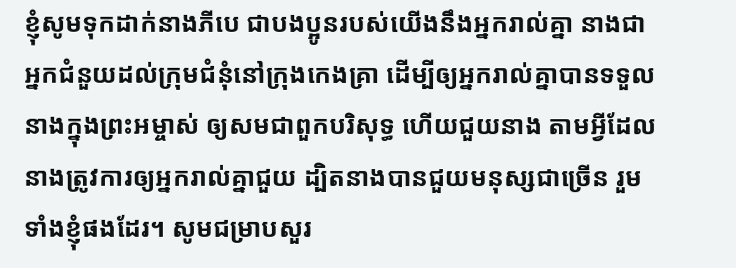ខ្ញុំសូមទុកដាក់នាងភីបេ ជាបងប្អូនរបស់យើងនឹងអ្នករាល់គ្នា នាងជាអ្នកជំនួយដល់ក្រុមជំនុំនៅក្រុងកេងគ្រា ដើម្បីឲ្យអ្នករាល់គ្នាបានទទួលនាងក្នុងព្រះអម្ចាស់ ឲ្យសមជាពួកបរិសុទ្ធ ហើយជួយនាង តាមអ្វីដែលនាងត្រូវការឲ្យអ្នករាល់គ្នាជួយ ដ្បិតនាងបានជួយមនុស្សជាច្រើន រួមទាំងខ្ញុំផងដែរ។ សូមជម្រាបសួរ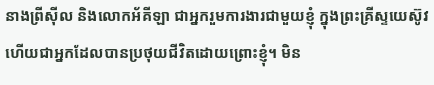នាងព្រីស៊ីល និងលោកអ័គីឡា ជាអ្នករួមការងារជាមួយខ្ញុំ ក្នុងព្រះគ្រីស្ទយេស៊ូវ ហើយជាអ្នកដែលបានប្រថុយជីវិតដោយព្រោះខ្ញុំ។ មិន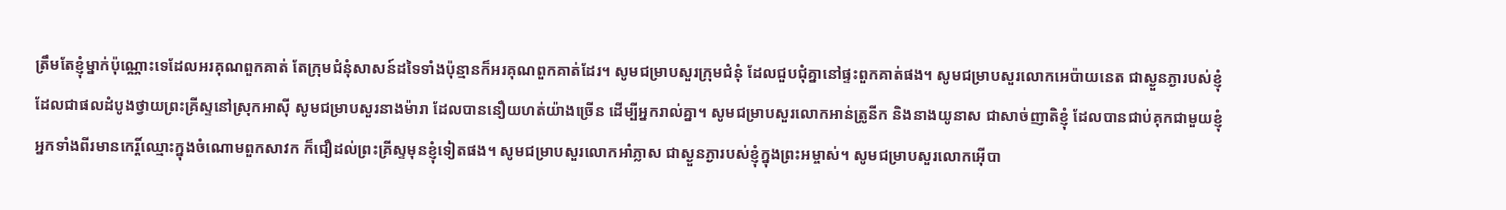ត្រឹមតែខ្ញុំម្នាក់ប៉ុណ្ណោះទេដែលអរគុណពួកគាត់ តែក្រុមជំនុំសាសន៍ដទៃទាំងប៉ុន្មានក៏អរគុណពួកគាត់ដែរ។ សូមជម្រាបសួរក្រុមជំនុំ ដែលជួបជុំគ្នានៅផ្ទះពួកគាត់ផង។ សូមជម្រាបសួរលោកអេប៉ាយនេត ជាស្ងួនភ្ងារបស់ខ្ញុំ ដែលជាផលដំបូងថ្វាយព្រះគ្រីស្ទនៅស្រុកអាស៊ី សូមជម្រាបសួរនាងម៉ារា ដែលបាននឿយហត់យ៉ាងច្រើន ដើម្បីអ្នករាល់គ្នា។ សូមជម្រាបសួរលោកអាន់ត្រូនីក និងនាងយូនាស ជាសាច់ញាតិខ្ញុំ ដែលបានជាប់គុកជាមួយខ្ញុំ អ្នកទាំងពីរមានកេរ្តិ៍ឈ្មោះក្នុងចំណោមពួកសាវក ក៏ជឿដល់ព្រះគ្រីស្ទមុនខ្ញុំទៀតផង។ សូមជម្រាបសួរលោកអាំភ្លាស ជាស្ងួនភ្ងារបស់ខ្ញុំក្នុងព្រះអម្ចាស់។ សូមជម្រាបសួរលោកអ៊ើបា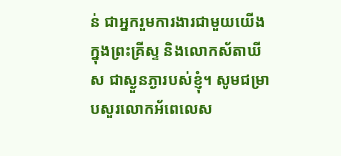ន់ ជាអ្នករួមការងារជាមួយយើង ក្នុងព្រះគ្រីស្ទ និងលោកស័តាឃីស ជាស្ងួនភ្ងារបស់ខ្ញុំ។ សូមជម្រាបសួរលោកអ័ពេលេស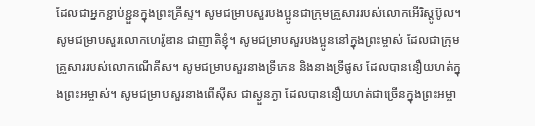ដែលជាអ្នកខ្ជាប់ខ្ជួនក្នុងព្រះគ្រីស្ទ។ សូមជម្រាបសួរបងប្អូនជាក្រុមគ្រួសាររបស់លោកអើរិស្តូប៊ូល។ សូមជម្រាបសួរលោកហេរ៉ូឌាន ជាញាតិខ្ញុំ។ សូមជម្រាបសួរបងប្អូននៅក្នុងព្រះម្ចាស់ ដែលជាក្រុមគ្រួសាររបស់លោកណើគីស។ សូមជម្រាបសួរនាងទ្រីភេន និងនាងទ្រីផូស ដែលបាននឿយហត់ក្នុងព្រះអម្ចាស់។ សូមជម្រាបសួរនាងពើស៊ីស ជាស្ងួនភ្ងា ដែលបាននឿយហត់ជាច្រើនក្នុងព្រះអម្ចា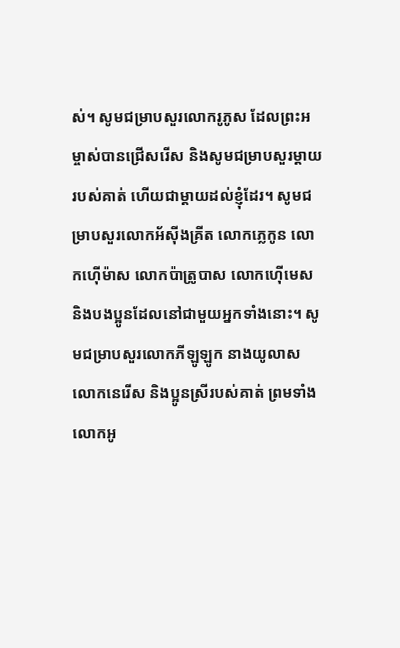ស់។ សូមជម្រាបសួរលោករូភូស ដែលព្រះអម្ចាស់បានជ្រើសរើស និងសូមជម្រាបសួរម្តាយរបស់គាត់ ហើយជាម្តាយដល់ខ្ញុំដែរ។ សូមជម្រាបសួរលោកអ័ស៊ីងគ្រីត លោកភ្លេកូន លោកហ៊ើម៉ាស លោកប៉ាត្រូបាស លោកហ៊ើមេស និងបងប្អូនដែលនៅជាមួយអ្នកទាំងនោះ។ សូមជម្រាបសួរលោកភីឡូឡូក នាងយូលាស លោកនេរើស និងប្អូនស្រីរបស់គាត់ ព្រមទាំងលោកអូ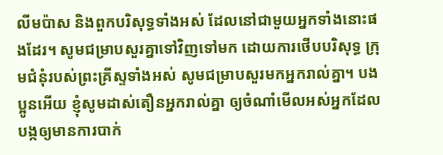លីមប៉ាស និងពួកបរិសុទ្ធទាំងអស់ ដែលនៅជាមួយអ្នកទាំងនោះផងដែរ។ សូមជម្រាបសួរគ្នាទៅវិញទៅមក ដោយការថើបបរិសុទ្ធ ក្រុមជំនុំរបស់ព្រះគ្រីស្ទទាំងអស់ សូមជម្រាបសួរមកអ្នករាល់គ្នា។ បងប្អូនអើយ ខ្ញុំសូមដាស់តឿនអ្នករាល់គ្នា ឲ្យចំណាំមើលអស់អ្នកដែលបង្កឲ្យមានការបាក់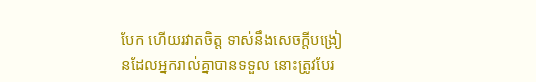បែក ហើយរវាតចិត្ត ទាស់នឹងសេចក្តីបង្រៀនដែលអ្នករាល់គ្នាបានទទួល នោះត្រូវបែរ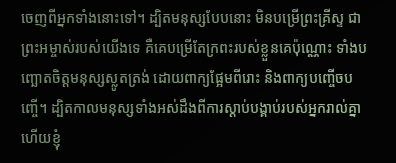ចេញពីអ្នកទាំងនោះទៅ។ ដ្បិតមនុស្សបែបនោះ មិនបម្រើព្រះគ្រីស្ទ ជាព្រះអម្ចាស់របស់យើងទេ គឺគេបម្រើតែក្រពះរបស់ខ្លួនគេប៉ុណ្ណោះ ទាំងបញ្ឆោតចិត្តមនុស្សស្លូតត្រង់ ដោយពាក្យផ្អែមពីរោះ និងពាក្យបញ្ចើចបញ្ចើ។ ដ្បិតកាលមនុស្សទាំងអស់ដឹងពីការស្ដាប់បង្គាប់របស់អ្នករាល់គ្នា ហើយខ្ញុំ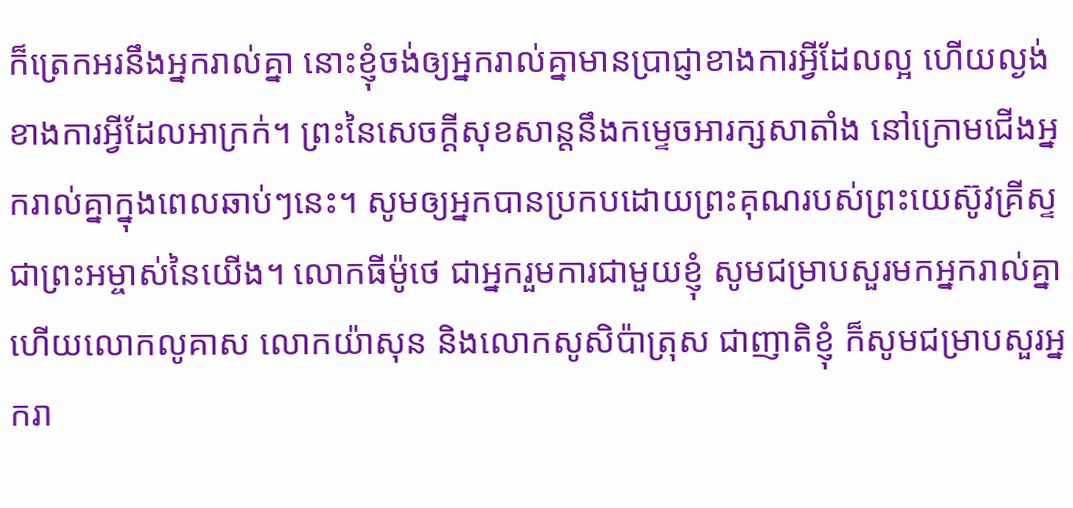ក៏ត្រេកអរនឹងអ្នករាល់គ្នា នោះខ្ញុំចង់ឲ្យអ្នករាល់គ្នាមានប្រាជ្ញាខាងការអ្វីដែលល្អ ហើយល្ងង់ខាងការអ្វីដែលអាក្រក់។ ព្រះនៃសេចក្តីសុខសាន្តនឹងកម្ទេចអារក្សសាតាំង នៅក្រោមជើងអ្នករាល់គ្នាក្នុងពេលឆាប់ៗនេះ។ សូមឲ្យអ្នកបានប្រកបដោយព្រះគុណរបស់ព្រះយេស៊ូវគ្រីស្ទ ជាព្រះអម្ចាស់នៃយើង។ លោកធីម៉ូថេ ជាអ្នករួមការជាមួយខ្ញុំ សូមជម្រាបសួរមកអ្នករាល់គ្នា ហើយលោកលូគាស លោកយ៉ាសុន និងលោកសូសិប៉ាត្រុស ជាញាតិខ្ញុំ ក៏សូមជម្រាបសួរអ្នករា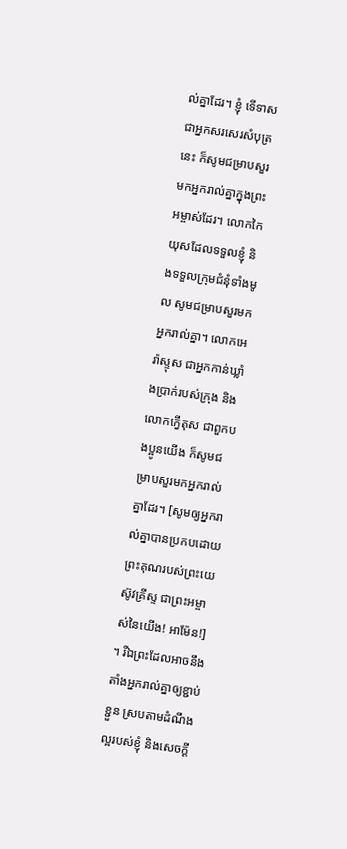ល់គ្នាដែរ។ ខ្ញុំ ទើទាស ជាអ្នកសរសេរសំបុត្រនេះ ក៏សូមជម្រាបសួរមកអ្នករាល់គ្នាក្នុងព្រះអម្ចាស់ដែរ។ លោកកៃយុសដែលទទួលខ្ញុំ និងទទួលក្រុមជំនុំទាំងមូល សូមជម្រាបសួរមកអ្នករាល់គ្នា។ លោកអេរ៉ាស្ទុស ជាអ្នកកាន់ឃ្លាំងប្រាក់របស់ក្រុង និងលោកក្វើតុស ជាពួកបងប្អូនយើង ក៏សូមជម្រាបសួរមកអ្នករាល់គ្នាដែរ។ [សូមឲ្យអ្នករាល់គ្នាបានប្រកបដោយព្រះគុណរបស់ព្រះយេស៊ូវគ្រីស្ទ ជាព្រះអម្ចាស់នៃយើង! អាម៉ែន!] ។ រីឯព្រះដែលអាចនឹងតាំងអ្នករាល់គ្នាឲ្យខ្ជាប់ខ្ជួន ស្របតាមដំណឹងល្អរបស់ខ្ញុំ និងសេចក្ដី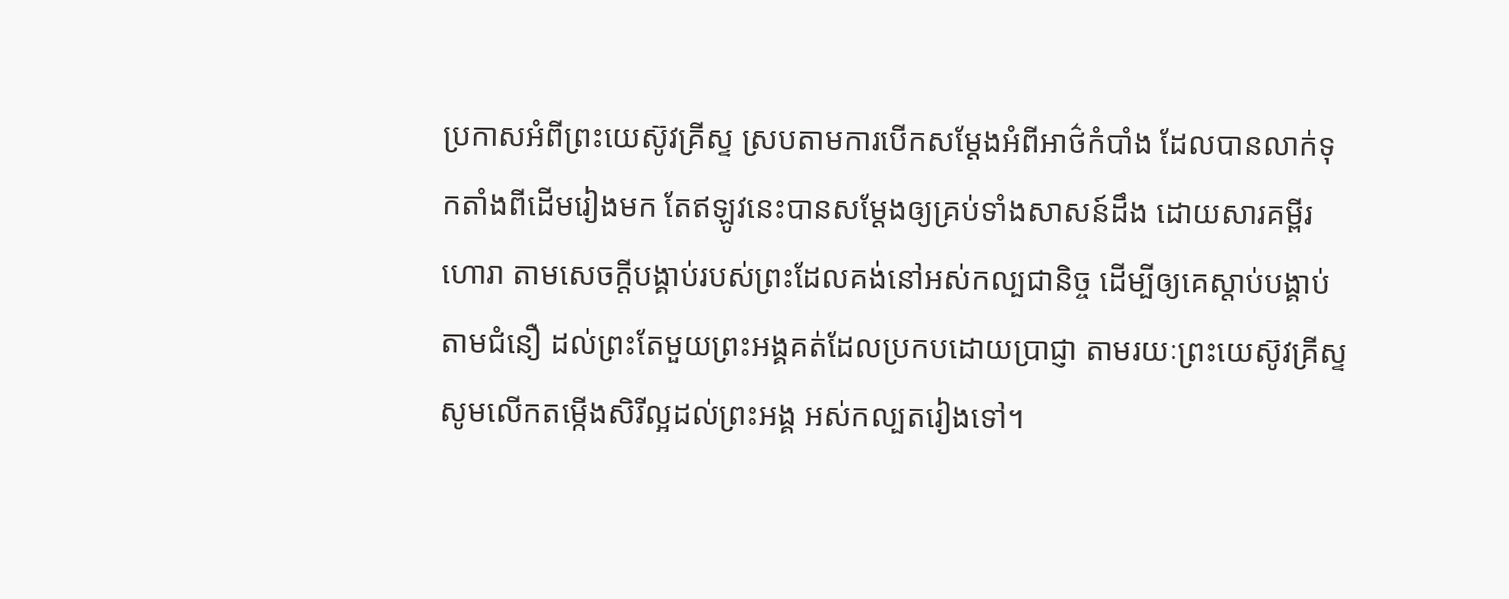ប្រកាសអំពីព្រះយេស៊ូវគ្រីស្ទ ស្របតាមការបើកសម្ដែងអំពីអាថ៌កំបាំង ដែលបានលាក់ទុកតាំងពីដើមរៀងមក តែឥឡូវនេះបានសម្ដែងឲ្យគ្រប់ទាំងសាសន៍ដឹង ដោយសារគម្ពីរហោរា តាមសេចក្ដីបង្គាប់របស់ព្រះដែលគង់នៅអស់កល្បជានិច្ច ដើម្បីឲ្យគេស្ដាប់បង្គាប់តាមជំនឿ ដល់ព្រះតែមួយព្រះអង្គគត់ដែលប្រកបដោយប្រាជ្ញា តាមរយៈព្រះយេស៊ូវគ្រីស្ទ សូមលើកតម្កើងសិរីល្អដល់ព្រះអង្គ អស់កល្បតរៀងទៅ។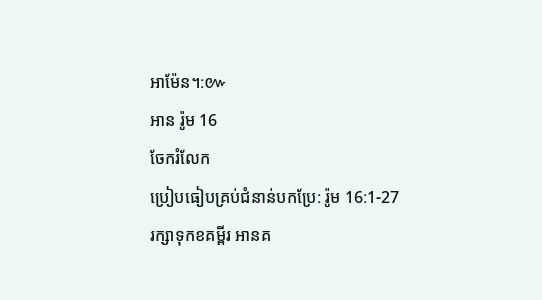អាម៉ែន។:៚
អាន រ៉ូម 16
ចែករំលែក
ប្រៀបធៀបគ្រប់ជំនាន់បកប្រែ: រ៉ូម 16:1-27
រក្សាទុកខគម្ពីរ អានគ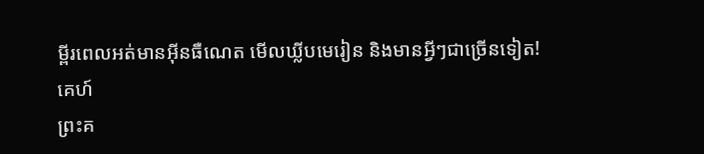ម្ពីរពេលអត់មានអ៊ីនធឺណេត មើលឃ្លីបមេរៀន និងមានអ្វីៗជាច្រើនទៀត!
គេហ៍
ព្រះគ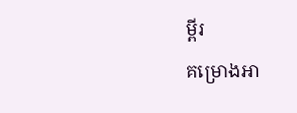ម្ពីរ
គម្រោងអា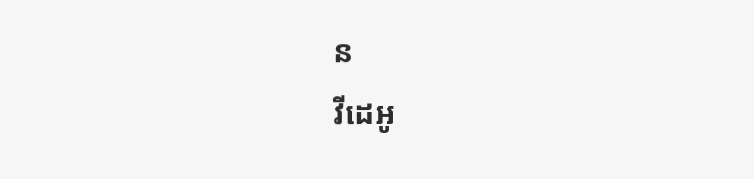ន
វីដេអូ